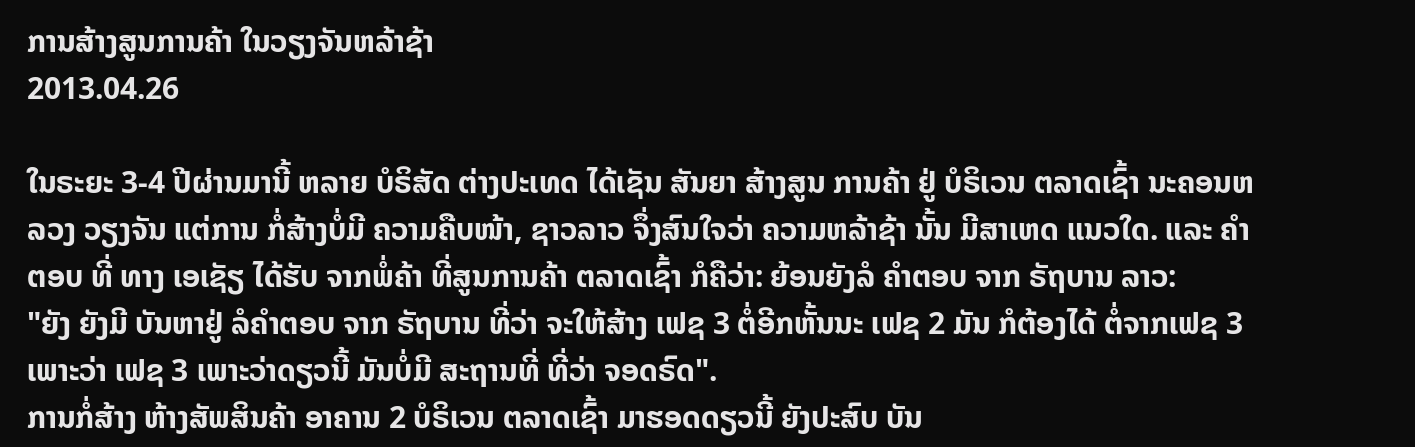ການສ້າງສູນການຄ້າ ໃນວຽງຈັນຫລ້າຊ້າ
2013.04.26

ໃນຣະຍະ 3-4 ປີຜ່ານມານີ້ ຫລາຍ ບໍຣິສັດ ຕ່າງປະເທດ ໄດ້ເຊັນ ສັນຍາ ສ້າງສູນ ການຄ້າ ຢູ່ ບໍຣິເວນ ຕລາດເຊົ້າ ນະຄອນຫລວງ ວຽງຈັນ ແຕ່ການ ກໍ່ສ້າງບໍ່ມີ ຄວາມຄືບໜ້າ, ຊາວລາວ ຈຶ່ງສົນໃຈວ່າ ຄວາມຫລ້າຊ້າ ນັ້ນ ມີສາເຫດ ແນວໃດ. ແລະ ຄໍາຕອບ ທີ່ ທາງ ເອເຊັຽ ໄດ້ຮັບ ຈາກພໍ່ຄ້າ ທີ່ສູນການຄ້າ ຕລາດເຊົ້າ ກໍຄືວ່າ: ຍ້ອນຍັງລໍ ຄໍາຕອບ ຈາກ ຣັຖບານ ລາວ:
"ຍັງ ຍັງມີ ບັນຫາຢູ່ ລໍຄໍາຕອບ ຈາກ ຣັຖບານ ທີ່ວ່າ ຈະໃຫ້ສ້າງ ເຟຊ 3 ຕໍ່ອີກຫັ້ນນະ ເຟຊ 2 ມັນ ກໍຕ້ອງໄດ້ ຕໍ່ຈາກເຟຊ 3 ເພາະວ່າ ເຟຊ 3 ເພາະວ່າດຽວນີ້ ມັນບໍ່ມີ ສະຖານທີ່ ທີ່ວ່າ ຈອດຣົດ".
ການກໍ່ສ້າງ ຫ້າງສັພສິນຄ້າ ອາຄານ 2 ບໍຣິເວນ ຕລາດເຊົ້າ ມາຮອດດຽວນີ້ ຍັງປະສົບ ບັນ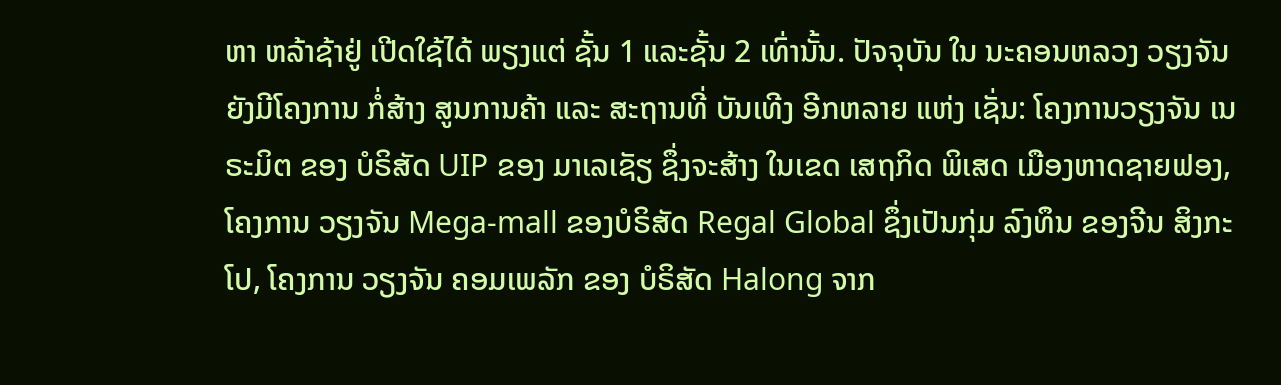ຫາ ຫລ້າຊ້າຢູ່ ເປີດໃຊ້ໄດ້ ພຽງແຕ່ ຊັ້ນ 1 ແລະຊັ້ນ 2 ເທົ່ານັ້ນ. ປັຈຈຸບັນ ໃນ ນະຄອນຫລວງ ວຽງຈັນ ຍັງມີໂຄງການ ກໍ່ສ້າງ ສູນການຄ້າ ແລະ ສະຖານທີ່ ບັນເທີງ ອີກຫລາຍ ແຫ່ງ ເຊັ່ນ: ໂຄງການວຽງຈັນ ເນຣະມິຕ ຂອງ ບໍຣິສັດ UIP ຂອງ ມາເລເຊັຽ ຊຶ່ງຈະສ້າງ ໃນເຂດ ເສຖກິດ ພິເສດ ເມືອງຫາດຊາຍຟອງ, ໂຄງການ ວຽງຈັນ Mega-mall ຂອງບໍຣິສັດ Regal Global ຊຶ່ງເປັນກຸ່ມ ລົງທຶນ ຂອງຈີນ ສິງກະໂປ, ໂຄງການ ວຽງຈັນ ຄອມເພລັກ ຂອງ ບໍຣິສັດ Halong ຈາກ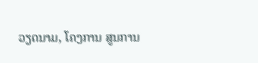ວຽດນາມ, ໂຄງການ ສູນການ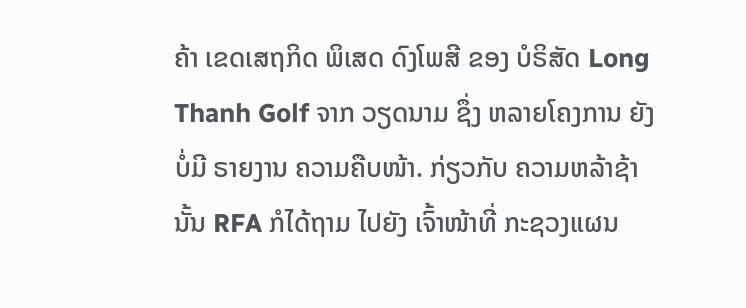ຄ້າ ເຂດເສຖກິດ ພິເສດ ດົງໂພສີ ຂອງ ບໍຣິສັດ Long Thanh Golf ຈາກ ວຽດນາມ ຊຶ່ງ ຫລາຍໂຄງການ ຍັງບໍ່ມີ ຣາຍງານ ຄວາມຄືບໜ້າ. ກ່ຽວກັບ ຄວາມຫລ້າຊ້າ ນັ້ນ RFA ກໍໄດ້ຖາມ ໄປຍັງ ເຈົ້າໜ້າທີ່ ກະຊວງແຜນ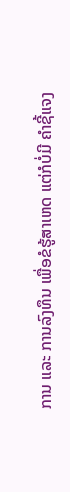ການ ແລະ ການລົງທຶນ ເພື່ອຂໍຮູ້ສາເຫດ ແຕ່ກໍບໍ່ມີ ຄໍາຊີ້ແຈງ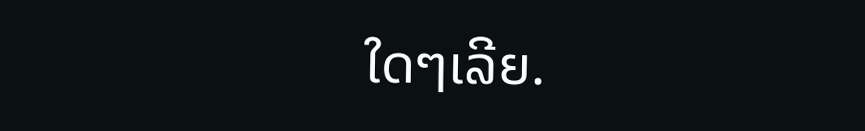ໃດໆເລີຍ.